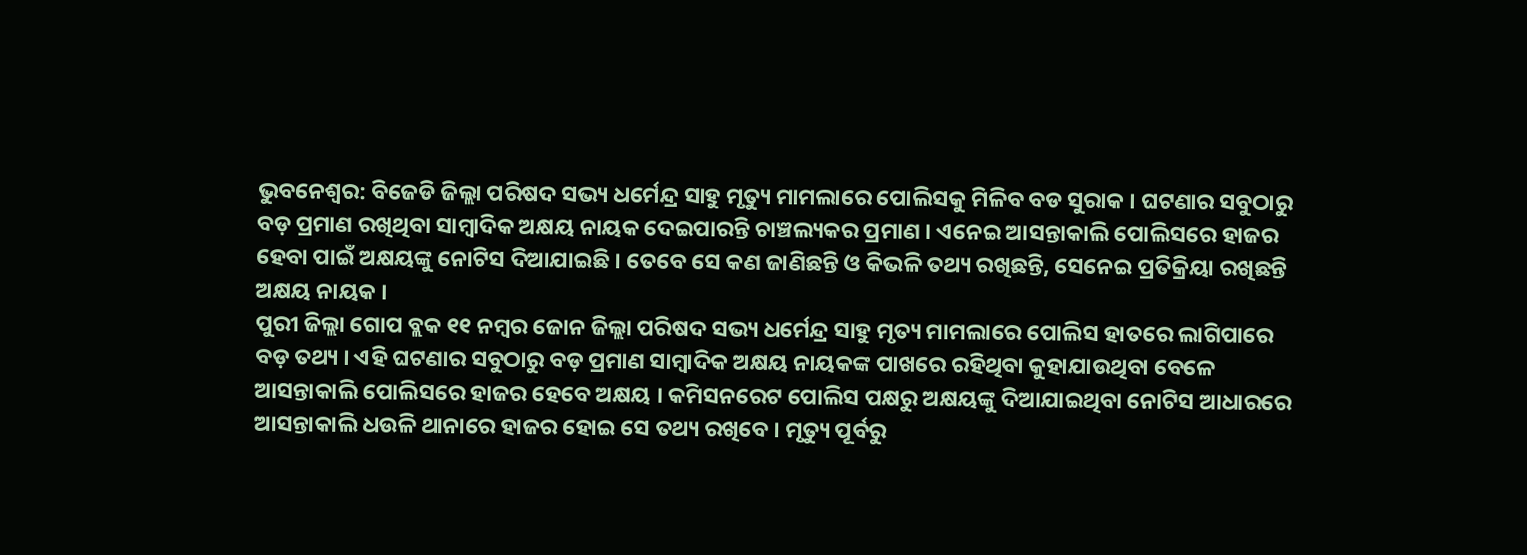ଭୁବନେଶ୍ବର: ବିଜେଡି ଜିଲ୍ଲା ପରିଷଦ ସଭ୍ୟ ଧର୍ମେନ୍ଦ୍ର ସାହୁ ମୃତ୍ୟୁ ମାମଲାରେ ପୋଲିସକୁ ମିଳିବ ବଡ ସୁରାକ । ଘଟଣାର ସବୁଠାରୁ ବଡ଼ ପ୍ରମାଣ ରଖିଥିବା ସାମ୍ବାଦିକ ଅକ୍ଷୟ ନାୟକ ଦେଇପାରନ୍ତି ଚାଞ୍ଚଲ୍ୟକର ପ୍ରମାଣ । ଏନେଇ ଆସନ୍ତାକାଲି ପୋଲିସରେ ହାଜର ହେବା ପାଇଁ ଅକ୍ଷୟଙ୍କୁ ନୋଟିସ ଦିଆଯାଇଛି । ତେବେ ସେ କଣ ଜାଣିଛନ୍ତି ଓ କିଭଳି ତଥ୍ୟ ରଖିଛନ୍ତି, ସେନେଇ ପ୍ରତିକ୍ରିୟା ରଖିଛନ୍ତି ଅକ୍ଷୟ ନାୟକ ।
ପୁରୀ ଜିଲ୍ଲା ଗୋପ ବ୍ଲକ ୧୧ ନମ୍ବର ଜୋନ ଜିଲ୍ଲା ପରିଷଦ ସଭ୍ୟ ଧର୍ମେନ୍ଦ୍ର ସାହୁ ମୃତ୍ୟ ମାମଲାରେ ପୋଲିସ ହାତରେ ଲାଗିପାରେ ବଡ଼ ତଥ୍ୟ । ଏହି ଘଟଣାର ସବୁଠାରୁ ବଡ଼ ପ୍ରମାଣ ସାମ୍ବାଦିକ ଅକ୍ଷୟ ନାୟକଙ୍କ ପାଖରେ ରହିଥିବା କୁହାଯାଉଥିବା ବେଳେ ଆସନ୍ତାକାଲି ପୋଲିସରେ ହାଜର ହେବେ ଅକ୍ଷୟ । କମିସନରେଟ ପୋଲିସ ପକ୍ଷରୁ ଅକ୍ଷୟଙ୍କୁ ଦିଆଯାଇଥିବା ନୋଟିସ ଆଧାରରେ ଆସନ୍ତାକାଲି ଧଉଳି ଥାନାରେ ହାଜର ହୋଇ ସେ ତଥ୍ୟ ରଖିବେ । ମୃତ୍ୟୁ ପୂର୍ବରୁ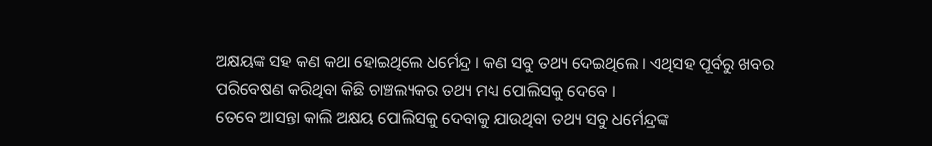ଅକ୍ଷୟଙ୍କ ସହ କଣ କଥା ହୋଇଥିଲେ ଧର୍ମେନ୍ଦ୍ର । କଣ ସବୁ ତଥ୍ୟ ଦେଇଥିଲେ । ଏଥିସହ ପୂର୍ବରୁ ଖବର ପରିବେଷଣ କରିଥିବା କିଛି ଚାଞ୍ଚଲ୍ୟକର ତଥ୍ୟ ମଧ୍ୟ ପୋଲିସକୁ ଦେବେ ।
ତେବେ ଆସନ୍ତା କାଲି ଅକ୍ଷୟ ପୋଲିସକୁ ଦେବାକୁ ଯାଉଥିବା ତଥ୍ୟ ସବୁ ଧର୍ମେନ୍ଦ୍ରଙ୍କ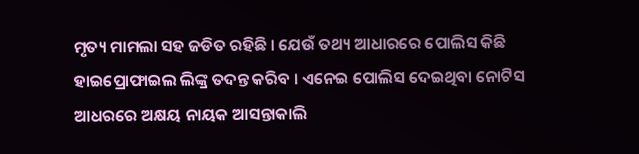ମୃତ୍ୟ ମାମଲା ସହ ଜଡିତ ରହିଛି । ଯେଉଁ ତଥ୍ୟ ଆଧାରରେ ପୋଲିସ କିଛି ହାଇପ୍ରୋଫାଇଲ ଲିଙ୍କ୍ର ତଦନ୍ତ କରିବ । ଏନେଇ ପୋଲିସ ଦେଇଥିବା ନୋଟିସ ଆଧରରେ ଅକ୍ଷୟ ନାୟକ ଆସନ୍ତାକାଲି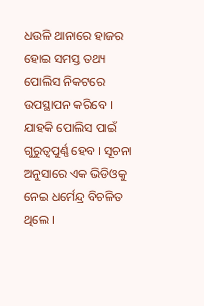ଧଉଳି ଥାନାରେ ହାଜର ହୋଇ ସମସ୍ତ ତଥ୍ୟ ପୋଲିସ ନିକଟରେ ଉପସ୍ଥାପନ କରିବେ । ଯାହକି ପୋଲିସ ପାଇଁ ଗୁରୁତ୍ବପୁର୍ଣ୍ଣ ହେବ । ସୂଚନା ଅନୁସାରେ ଏକ ଭିଡିଓକୁ ନେଇ ଧର୍ମେନ୍ଦ୍ର ବିଚଳିତ ଥିଲେ ।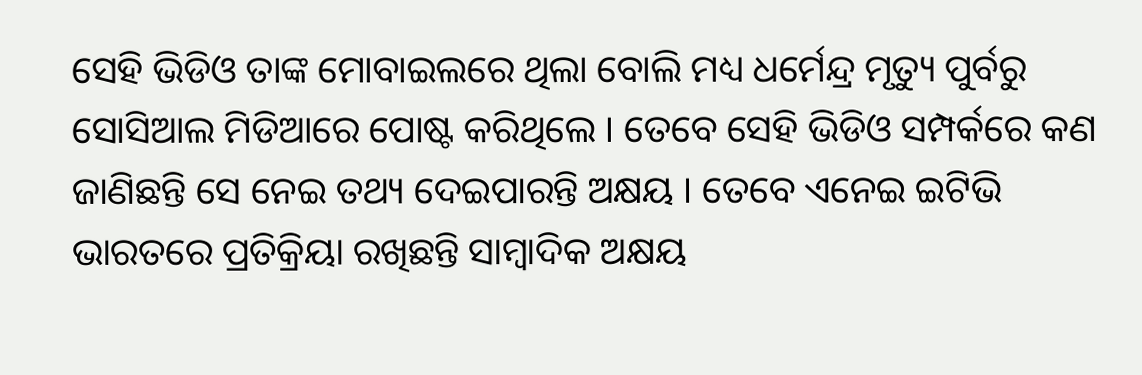ସେହି ଭିଡିଓ ତାଙ୍କ ମୋବାଇଲରେ ଥିଲା ବୋଲି ମଧ୍ୟ ଧର୍ମେନ୍ଦ୍ର ମୃତ୍ୟୁ ପୁର୍ବରୁ ସୋସିଆଲ ମିଡିଆରେ ପୋଷ୍ଟ କରିଥିଲେ । ତେବେ ସେହି ଭିଡିଓ ସମ୍ପର୍କରେ କଣ ଜାଣିଛନ୍ତି ସେ ନେଇ ତଥ୍ୟ ଦେଇପାରନ୍ତି ଅକ୍ଷୟ । ତେବେ ଏନେଇ ଇଟିଭି ଭାରତରେ ପ୍ରତିକ୍ରିୟା ରଖିଛନ୍ତି ସାମ୍ବାଦିକ ଅକ୍ଷୟ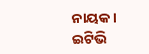ନାୟକ ।
ଇଟିଭି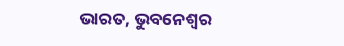ଭାରତ, ଭୁବନେଶ୍ବର